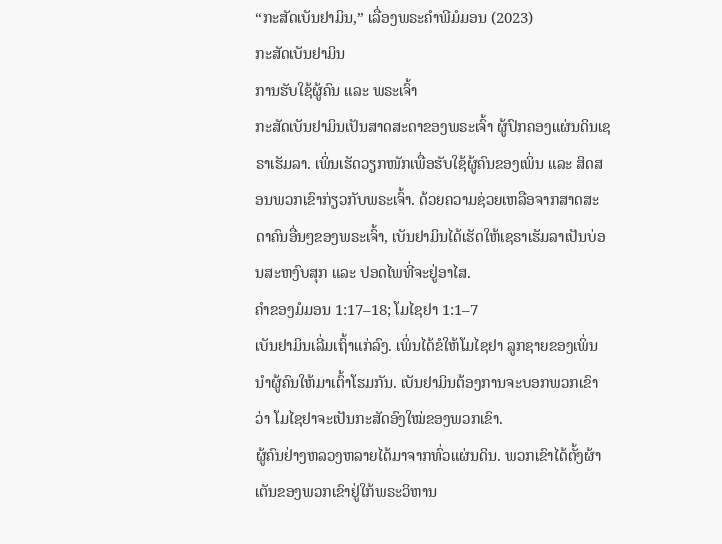“ກະສັດເບັນຢາມິນ,” ເລື່ອງພຣະຄຳພີມໍມອນ (2023)
ກະສັດເບັນຢາມິນ
ການຮັບໃຊ້ຜູ້ຄົນ ແລະ ພຣະເຈົ້າ
ກະສັດເບັນຢາມິນເປັນສາດສະດາຂອງພຣະເຈົ້າ ຜູ້ປົກຄອງແຜ່ນດິນເຊຣາເຮັມລາ. ເພິ່ນເຮັດວຽກໜັກເພື່ອຮັບໃຊ້ຜູ້ຄົນຂອງເພິ່ນ ແລະ ສິດສອນພວກເຂົາກ່ຽວກັບພຣະເຈົ້າ. ດ້ວຍຄວາມຊ່ວຍເຫລືອຈາກສາດສະດາຄົນອື່ນໆຂອງພຣະເຈົ້າ, ເບັນຢາມິນໄດ້ເຮັດໃຫ້ເຊຣາເຮັມລາເປັນບ່ອນສະຫງົບສຸກ ແລະ ປອດໄພທີ່ຈະຢູ່ອາໄສ.
ຄຳຂອງມໍມອນ 1:17–18; ໂມໄຊຢາ 1:1–7
ເບັນຢາມິນເລີ່ມເຖົ້າແກ່ລົງ. ເພິ່ນໄດ້ຂໍໃຫ້ໂມໄຊຢາ ລູກຊາຍຂອງເພິ່ນນຳຜູ້ຄົນໃຫ້ມາເຕົ້າໂຮມກັນ. ເບັນຢາມິນຕ້ອງການຈະບອກພວກເຂົາວ່າ ໂມໄຊຢາຈະເປັນກະສັດອົງໃໝ່ຂອງພວກເຂົາ.
ຜູ້ຄົນຢ່າງຫລວງຫລາຍໄດ້ມາຈາກທົ່ວແຜ່ນດິນ. ພວກເຂົາໄດ້ຕັ້ງຜ້າເຕັນຂອງພວກເຂົາຢູ່ໃກ້ພຣະວິຫານ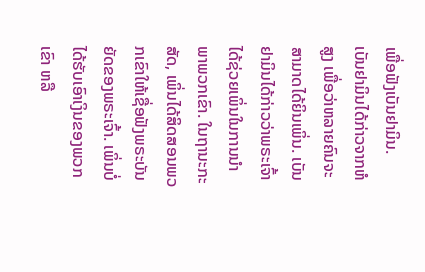ເພື່ອຟັງເບັນຢາມິນ.
ເບັນຢາມິນໄດ້ກ່າວຈາກຫໍສູງ ເພື່ອວ່າຫລາຍຄົນຈະສາມາດໄດ້ຍິນເພິ່ນ. ເບັນຢາມິນໄດ້ກ່າວວ່າພຣະເຈົ້າໄດ້ຊ່ວຍເພິ່ນໃນການນຳພາພວກເຂົາ. ໃນຖານະກະສັດ, ເພິ່ນໄດ້ສິດສອນພວກເຂົາໃຫ້ເຊື່ອຟັງພຣະບັນຍັດຂອງພຣະເຈົ້າ. ເພິ່ນບໍ່ໄດ້ຮັບເອົາເງິນຂອງພວກເຂົາ ຫລື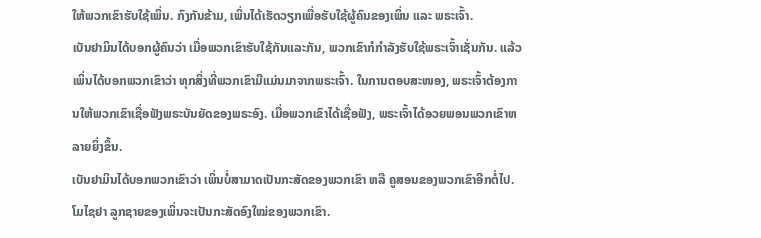ໃຫ້ພວກເຂົາຮັບໃຊ້ເພິ່ນ. ກົງກັນຂ້າມ, ເພິ່ນໄດ້ເຮັດວຽກເພື່ອຮັບໃຊ້ຜູ້ຄົນຂອງເພິ່ນ ແລະ ພຣະເຈົ້າ.
ເບັນຢາມິນໄດ້ບອກຜູ້ຄົນວ່າ ເມື່ອພວກເຂົາຮັບໃຊ້ກັນແລະກັນ, ພວກເຂົາກໍກຳລັງຮັບໃຊ້ພຣະເຈົ້າເຊັ່ນກັນ. ແລ້ວເພິ່ນໄດ້ບອກພວກເຂົາວ່າ ທຸກສິ່ງທີ່ພວກເຂົາມີແມ່ນມາຈາກພຣະເຈົ້າ. ໃນການຕອບສະໜອງ, ພຣະເຈົ້າຕ້ອງການໃຫ້ພວກເຂົາເຊື່ອຟັງພຣະບັນຍັດຂອງພຣະອົງ. ເມື່ອພວກເຂົາໄດ້ເຊື່ອຟັງ, ພຣະເຈົ້າໄດ້ອວຍພອນພວກເຂົາຫລາຍຍິ່ງຂຶ້ນ.
ເບັນຢາມິນໄດ້ບອກພວກເຂົາວ່າ ເພິ່ນບໍ່ສາມາດເປັນກະສັດຂອງພວກເຂົາ ຫລື ຄູສອນຂອງພວກເຂົາອີກຕໍ່ໄປ. ໂມໄຊຢາ ລູກຊາຍຂອງເພິ່ນຈະເປັນກະສັດອົງໃໝ່ຂອງພວກເຂົາ.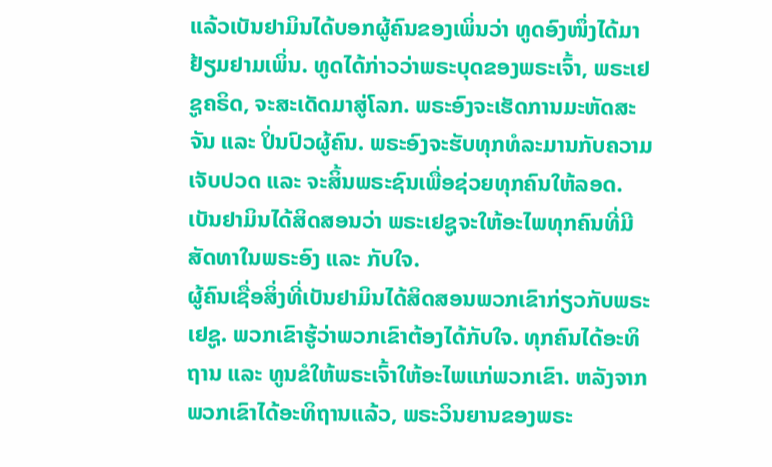ແລ້ວເບັນຢາມິນໄດ້ບອກຜູ້ຄົນຂອງເພິ່ນວ່າ ທູດອົງໜຶ່ງໄດ້ມາຢ້ຽມຢາມເພິ່ນ. ທູດໄດ້ກ່າວວ່າພຣະບຸດຂອງພຣະເຈົ້າ, ພຣະເຢຊູຄຣິດ, ຈະສະເດັດມາສູ່ໂລກ. ພຣະອົງຈະເຮັດການມະຫັດສະຈັນ ແລະ ປິ່ນປົວຜູ້ຄົນ. ພຣະອົງຈະຮັບທຸກທໍລະມານກັບຄວາມເຈັບປວດ ແລະ ຈະສິ້ນພຣະຊົນເພື່ອຊ່ວຍທຸກຄົນໃຫ້ລອດ. ເບັນຢາມິນໄດ້ສິດສອນວ່າ ພຣະເຢຊູຈະໃຫ້ອະໄພທຸກຄົນທີ່ມີສັດທາໃນພຣະອົງ ແລະ ກັບໃຈ.
ຜູ້ຄົນເຊື່ອສິ່ງທີ່ເບັນຢາມິນໄດ້ສິດສອນພວກເຂົາກ່ຽວກັບພຣະເຢຊູ. ພວກເຂົາຮູ້ວ່າພວກເຂົາຕ້ອງໄດ້ກັບໃຈ. ທຸກຄົນໄດ້ອະທິຖານ ແລະ ທູນຂໍໃຫ້ພຣະເຈົ້າໃຫ້ອະໄພແກ່ພວກເຂົາ. ຫລັງຈາກພວກເຂົາໄດ້ອະທິຖານແລ້ວ, ພຣະວິນຍານຂອງພຣະ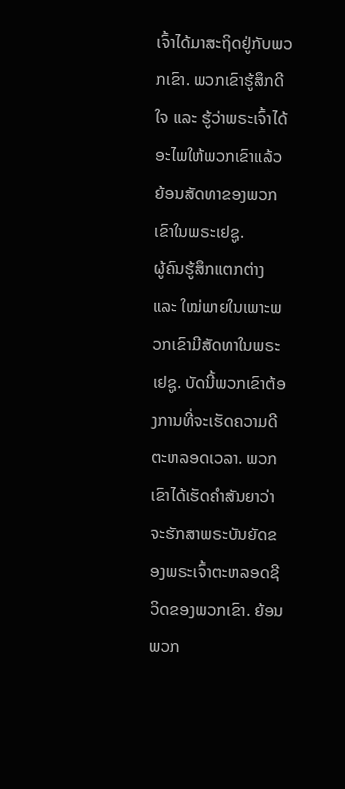ເຈົ້າໄດ້ມາສະຖິດຢູ່ກັບພວກເຂົາ. ພວກເຂົາຮູ້ສຶກດີໃຈ ແລະ ຮູ້ວ່າພຣະເຈົ້າໄດ້ອະໄພໃຫ້ພວກເຂົາແລ້ວ ຍ້ອນສັດທາຂອງພວກເຂົາໃນພຣະເຢຊູ.
ຜູ້ຄົນຮູ້ສຶກແຕກຕ່າງ ແລະ ໃໝ່ພາຍໃນເພາະພວກເຂົາມີສັດທາໃນພຣະເຢຊູ. ບັດນີ້ພວກເຂົາຕ້ອງການທີ່ຈະເຮັດຄວາມດີຕະຫລອດເວລາ. ພວກເຂົາໄດ້ເຮັດຄຳສັນຍາວ່າຈະຮັກສາພຣະບັນຍັດຂອງພຣະເຈົ້າຕະຫລອດຊີວິດຂອງພວກເຂົາ. ຍ້ອນພວກ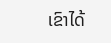ເຂົາໄດ້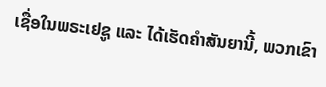ເຊື່ອໃນພຣະເຢຊູ ແລະ ໄດ້ເຮັດຄຳສັນຍານີ້, ພວກເຂົາ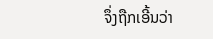ຈຶ່ງຖືກເອີ້ນວ່າ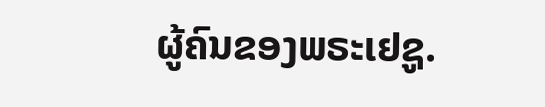ຜູ້ຄົນຂອງພຣະເຢຊູ.